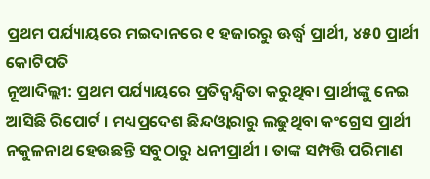ପ୍ରଥମ ପର୍ଯ୍ୟାୟରେ ମଇଦାନରେ ୧ ହଜାରରୁ ଊର୍ଦ୍ଧ୍ବ ପ୍ରାର୍ଥୀ, ୪୫0 ପ୍ରାର୍ଥୀ କୋଟିପତି
ନୂଆଦିଲ୍ଲୀ: ପ୍ରଥମ ପର୍ଯ୍ୟାୟରେ ପ୍ରତିଦ୍ବନ୍ଦ୍ବିତା କରୁଥିବା ପ୍ରାର୍ଥୀଙ୍କୁ ନେଇ ଆସିଛି ରିପୋର୍ଟ । ମଧ୍ୟପ୍ରଦେଶ ଛିନ୍ଦଓ୍ବାରାରୁ ଲଢୁଥିବା କଂଗ୍ରେସ ପ୍ରାର୍ଥୀ ନକୁଳନାଥ ହେଉଛନ୍ତି ସବୁଠାରୁ ଧନୀପ୍ରାର୍ଥୀ । ତାଙ୍କ ସମ୍ପତ୍ତି ପରିମାଣ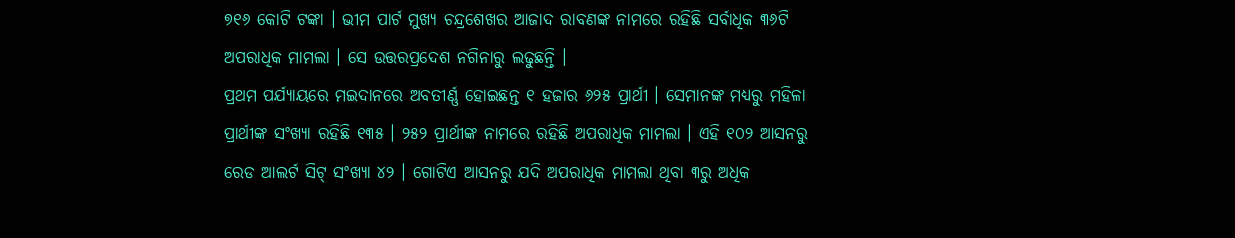୭୧୬ କୋଟି ଟଙ୍କା । ଭୀମ ପାର୍ଟ ମୁଖ୍ୟ ଚନ୍ଦ୍ରଶେଖର ଆଜାଦ ରାବଣଙ୍କ ନାମରେ ରହିଛି ସର୍ବାଧିକ ୩୬ଟି ଅପରାଧିକ ମାମଲା । ସେ ଉତ୍ତରପ୍ରଦେଶ ନଗିନାରୁ ଲଢୁଛନ୍ତି ।
ପ୍ରଥମ ପର୍ଯ୍ୟାୟରେ ମଇଦାନରେ ଅବତୀର୍ଣ୍ଣ ହୋଇଛନ୍ତ ୧ ହଜାର ୬୨୫ ପ୍ରାର୍ଥୀ । ସେମାନଙ୍କ ମଧ୍ୟରୁ ମହିଳା ପ୍ରାର୍ଥୀଙ୍କ ସଂଖ୍ଯା ରହିଛି ୧୩୫ । ୨୫୨ ପ୍ରାର୍ଥୀଙ୍କ ନାମରେ ରହିଛି ଅପରାଧିକ ମାମଲା । ଏହି ୧୦୨ ଆସନରୁ ରେଡ ଆଲର୍ଟ ସିଟ୍ ସଂଖ୍ୟା ୪୨ । ଗୋଟିଏ ଆସନରୁ ଯଦି ଅପରାଧିକ ମାମଲା ଥିବା ୩ରୁ ଅଧିକ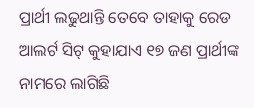ପ୍ରାର୍ଥୀ ଲଢୁଥାନ୍ତି ତେବେ ତାହାକୁ ରେଡ ଆଲର୍ଟ ସିଟ୍ କୁହାଯାଏ ୧୭ ଜଣ ପ୍ରାର୍ଥୀଙ୍କ ନାମରେ ଲାଗିଛି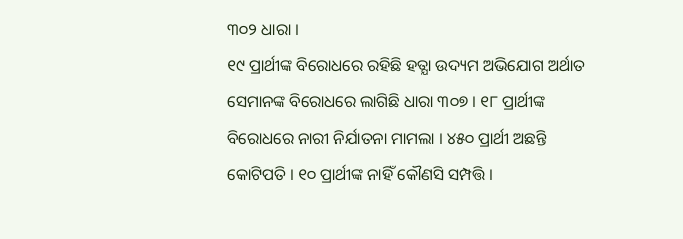୩୦୨ ଧାରା ।
୧୯ ପ୍ରାର୍ଥୀଙ୍କ ବିରୋଧରେ ରହିଛି ହତ୍ଯା ଉଦ୍ୟମ ଅଭିଯୋଗ ଅର୍ଥାତ ସେମାନଙ୍କ ବିରୋଧରେ ଲାଗିଛି ଧାରା ୩୦୭ । ୧୮ ପ୍ରାର୍ଥୀଙ୍କ ବିରୋଧରେ ନାରୀ ନିର୍ଯାତନା ମାମଲା । ୪୫୦ ପ୍ରାର୍ଥୀ ଅଛନ୍ତି କୋଟିପତି । ୧୦ ପ୍ରାର୍ଥୀଙ୍କ ନାହିଁ କୌଣସି ସମ୍ପତ୍ତି ।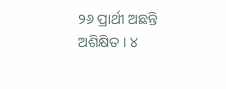୨୬ ପ୍ରାର୍ଥୀ ଅଛନ୍ତି ଅଶିକ୍ଷିତ । ୪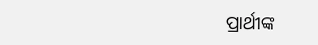ପ୍ରାର୍ଥୀଙ୍କ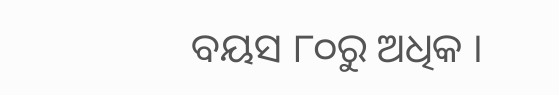ବୟସ ୮୦ରୁ ଅଧିକ ।